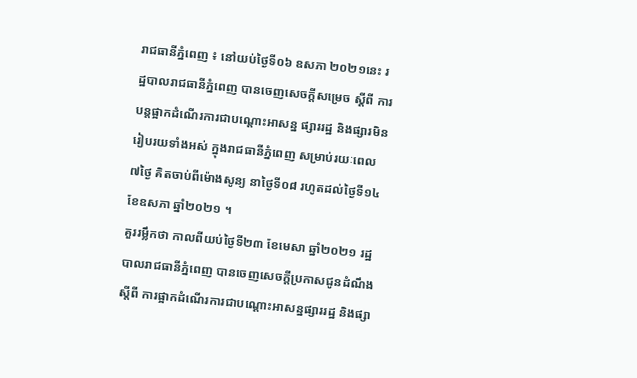រាជធានីភ្នំពេញ ៖ នៅយប់ថ្ងៃទី០៦ ឧសភា ២០២១នេះ រដ្ឋបាលរាជធានីភ្នំពេញ បានចេញសេចក្ដីសម្រេច ស្ដីពី ការបន្តផ្អាកដំណើរការជាបណ្ដោះអាសន្ន ផ្សាររដ្ឋ និងផ្សារមិនរៀបរយទាំងអស់ ក្នុងរាជធានីភ្នំពេញ សម្រាប់រយៈពេល ៧ថ្ងៃ គិតចាប់ពីម៉ោងសូន្យ នាថ្ងៃទី០៨ រហូតដល់ថ្ងៃទី១៤ ខែឧសភា ឆ្នាំ២០២១ ។
គួររម្លឹកថា កាលពីយប់ថ្ងៃទី២៣ ខែមេសា ឆ្នាំ២០២១ រដ្ឋបាលរាជធានីភ្នំពេញ បានចេញសេចក្ដីប្រកាសជូនដំណឹង ស្ដីពី ការផ្អាកដំណើរការជាបណ្ដោះអាសន្នផ្សាររដ្ឋ និងផ្សា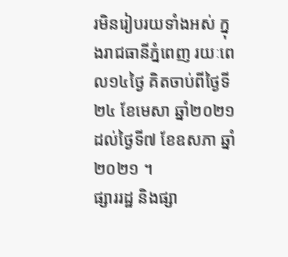រមិនរៀបរយទាំងអស់ ក្នុងរាជធានីភ្នំពេញ រយៈពេល១៤ថ្ងៃ គិតចាប់ពីថ្ងៃទី២៤ ខែមេសា ឆ្នាំ២០២១ ដល់ថ្ងៃទី៧ ខែឧសភា ឆ្នាំ២០២១ ។
ផ្សាររដ្ឋ និងផ្សា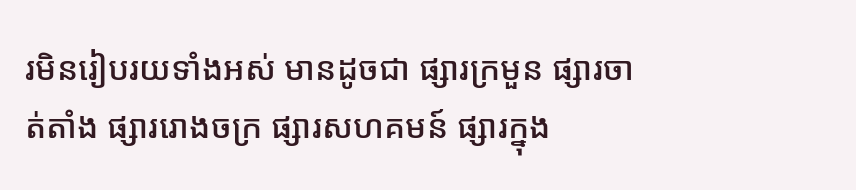រមិនរៀបរយទាំងអស់ មានដូចជា ផ្សារក្រមួន ផ្សារចាត់តាំង ផ្សាររោងចក្រ ផ្សារសហគមន៍ ផ្សារក្នុង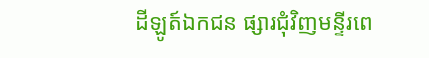ដីឡូត៍ឯកជន ផ្សារជុំវិញមន្ទីរពេ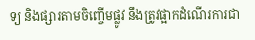ទ្យ និងផ្សារតាមចិញ្ចើមផ្លូវ នឹងត្រូវផ្អាកដំណើរការជា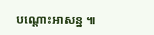បណ្ដោះអាសន្ន ៕